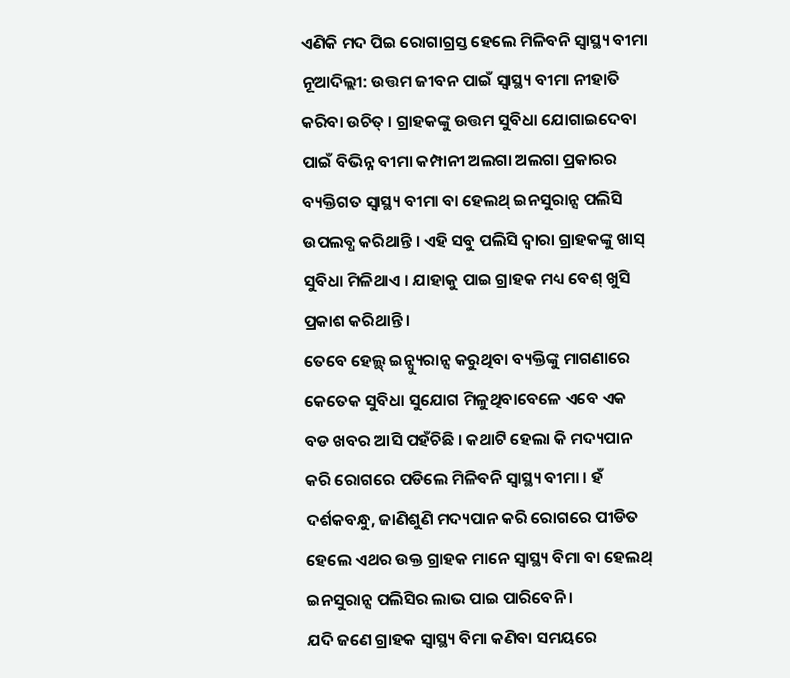ଏଣିକି ମଦ ପିଇ ରୋଗାଗ୍ରସ୍ତ ହେଲେ ମିଳିବନି ସ୍ୱାସ୍ଥ୍ୟ ବୀମା
ନୂଆଦିଲ୍ଲୀ: ଉତ୍ତମ ଜୀବନ ପାଇଁ ସ୍ୱାସ୍ଥ୍ୟ ବୀମା ନୀହାତି କରିବା ଉଚିତ୍ । ଗ୍ରାହକଙ୍କୁ ଉତ୍ତମ ସୁବିଧା ଯୋଗାଇଦେବା ପାଇଁ ବିଭିନ୍ନ ବୀମା କମ୍ପାନୀ ଅଲଗା ଅଲଗା ପ୍ରକାରର ବ୍ୟକ୍ତିଗତ ସ୍ୱାସ୍ଥ୍ୟ ବୀମା ବା ହେଲଥ୍ ଇନସୁରାନ୍ସ ପଲିସି ଉପଲବ୍ଧ କରିଥାନ୍ତି । ଏହି ସବୁ ପଲିସି ଦ୍ୱାରା ଗ୍ରାହକଙ୍କୁ ଖାସ୍ ସୁବିଧା ମିଳିଥାଏ । ଯାହାକୁ ପାଇ ଗ୍ରାହକ ମଧ୍ୟ ବେଶ୍ ଖୁସି ପ୍ରକାଶ କରିଥାନ୍ତି ।
ତେବେ ହେଲ୍ଥ୍ ଇନ୍ସ୍ୟୁରାନ୍ସ କରୁଥିବା ବ୍ୟକ୍ତିଙ୍କୁ ମାଗଣାରେ କେତେକ ସୁବିଧା ସୁଯୋଗ ମିଳୁଥିବାବେଳେ ଏବେ ଏକ ବଡ ଖବର ଆସି ପହଁଚିଛି । କଥାଟି ହେଲା କି ମଦ୍ୟପାନ କରି ରୋଗରେ ପଡିଲେ ମିଳିବନି ସ୍ୱାସ୍ଥ୍ୟ ବୀମା । ହଁ ଦର୍ଶକବନ୍ଧୁ, ଜାଣିଶୁଣି ମଦ୍ୟପାନ କରି ରୋଗରେ ପୀଡିତ ହେଲେ ଏଥର ଉକ୍ତ ଗ୍ରାହକ ମାନେ ସ୍ୱାସ୍ଥ୍ୟ ବିମା ବା ହେଲଥ୍ ଇନସୁରାନ୍ସ ପଲିସିର ଲାଭ ପାଇ ପାରିବେନି ।
ଯଦି ଜଣେ ଗ୍ରାହକ ସ୍ୱାସ୍ଥ୍ୟ ବିମା କଣିବା ସମୟରେ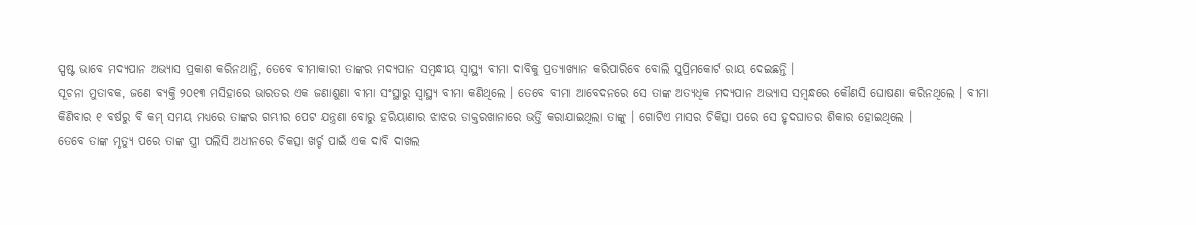ସ୍ପଷ୍ଟ ଭାବେ ମଦ୍ୟପାନ ଅଭ୍ୟାସ ପ୍ରକାଶ କରିନଥାନ୍ତି, ତେବେ ବୀମାକାରୀ ତାଙ୍କର ମଦ୍ୟପାନ ସମ୍ବନ୍ଧୀୟ ସ୍ୱାସ୍ଥ୍ୟ ବୀମା ଦାବିକୁ ପ୍ରତ୍ୟାଖ୍ୟାନ କରିପାରିବେ ବୋଲି ସୁପ୍ରିମକୋର୍ଟ ରାୟ ଦେଇଛନ୍ତି ।
ସୂଚନା ମୁତାବକ, ଜଣେ ବ୍ୟକ୍ତି ୨୦୧୩ ମସିହାରେ ଭାରତର ଏକ ଜଣାଶୁଣା ବୀମା ସଂସ୍ଥାରୁ ସ୍ୱାସ୍ଥ୍ୟ ବୀମା କଣିଥିଲେ । ତେବେ ବୀମା ଆବେଦନରେ ସେ ତାଙ୍କ ଅତ୍ୟଧିକ ମଦ୍ୟପାନ ଅଭ୍ୟାସ ସମ୍ବନ୍ଧରେ କୌଣସି ଘୋଷଣା କରିନଥିଲେ । ବୀମା କିଣିବାର ୧ ବର୍ଷରୁ ବି କମ୍ ସମୟ ମଧ୍ୟରେ ତାଙ୍କର ଗମ୍ଭୀର ପେଟ ଯନ୍ତ୍ରଣା ବୋରୁ ହରିୟାଣାର ଝାଝର ଡାକ୍ତରଖାନାରେ ଭର୍ତ୍ତି କରାଯାଇଥିଲା ତାଙ୍କୁ । ଗୋଟିଏ ମାସର ଚିକିତ୍ସା ପରେ ସେ ହୃଦଘାତର ଶିକାର ହୋଇଥିଲେ ।
ତେବେ ତାଙ୍କ ମୃତ୍ୟୁ ପରେ ତାଙ୍କ ସ୍ତ୍ରୀ ପଲିସି ଅଧୀନରେ ଚିକତ୍ସା ଖର୍ଚ୍ଚ ପାଇଁ ଏକ ଦାବି ଦାଖଲ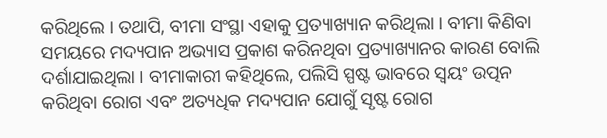କରିଥିଲେ । ତଥାପି, ବୀମା ସଂସ୍ଥା ଏହାକୁ ପ୍ରତ୍ୟାଖ୍ୟାନ କରିଥିଲା । ବୀମା କିଣିବା ସମୟରେ ମଦ୍ୟପାନ ଅଭ୍ୟାସ ପ୍ରକାଶ କରିନଥିବା ପ୍ରତ୍ୟାଖ୍ୟାନର କାରଣ ବୋଲି ଦର୍ଶାଯାଇଥିଲା । ବୀମାକାରୀ କହିଥିଲେ, ପଲିସି ସ୍ପଷ୍ଟ ଭାବରେ ସ୍ଵୟଂ ଉତ୍ପନ କରିଥିବା ରୋଗ ଏବଂ ଅତ୍ୟଧିକ ମଦ୍ୟପାନ ଯୋଗୁଁ ସୃଷ୍ଟ ରୋଗ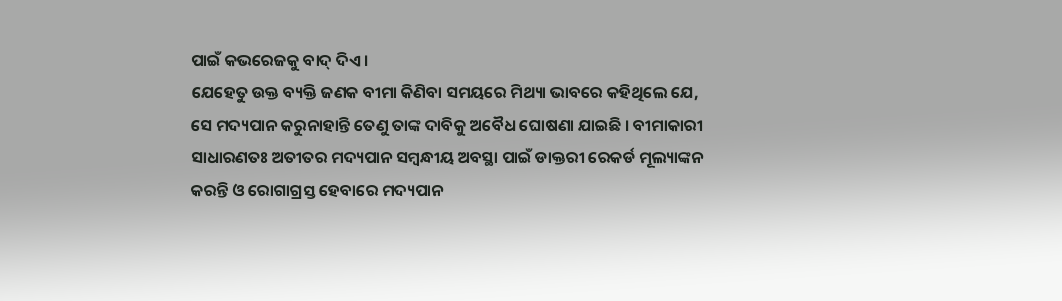ପାଇଁ କଭରେଜକୁ ବାଦ୍ ଦିଏ ।
ଯେହେତୁ ଉକ୍ତ ବ୍ୟକ୍ତି ଜଣକ ବୀମା କିଣିବା ସମୟରେ ମିଥ୍ୟା ଭାବରେ କହିଥିଲେ ଯେ, ସେ ମଦ୍ୟପାନ କରୁନାହାନ୍ତି ତେଣୁ ତାଙ୍କ ଦାବିକୁ ଅବୈଧ ଘୋଷଣା ଯାଇଛି । ବୀମାକାରୀ ସାଧାରଣତଃ ଅତୀତର ମଦ୍ୟପାନ ସମ୍ବନ୍ଧୀୟ ଅବସ୍ଥା ପାଇଁ ଡାକ୍ତରୀ ରେକର୍ଡ ମୂଲ୍ୟାଙ୍କନ କରନ୍ତି ଓ ରୋଗାଗ୍ରସ୍ତ ହେବାରେ ମଦ୍ୟପାନ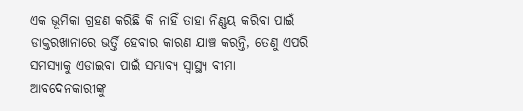ଏକ ଭୂମିକା ଗ୍ରହଣ କରିଛି କି ନାହିଁ ତାହା ନିଣ୍ଣୟ କରିବା ପାଇଁ ଡାକ୍ତରଖାନାରେ ଭର୍ତ୍ତି ହେବାର କାରଣ ଯାଞ୍ଚ କରନ୍ତି, ତେଣୁ ଏପରି ସମସ୍ୟାକୁ ଏଡାଇବା ପାଇଁ ସମ୍ଭାବ୍ୟ ସ୍ୱାସ୍ଥ୍ୟ ବୀମା ଆବଦେନକାରୀଙ୍କୁ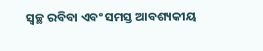ସ୍ୱଚ୍ଛ ରବିବା ଏବଂ ସମସ୍ତ ଆବଶ୍ୟକୀୟ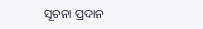ସୂଚନା ପ୍ରଦାନ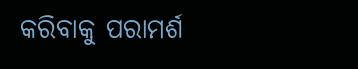କରିବାକୁ ପରାମର୍ଶ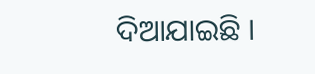ଦିଆଯାଇଛି ।